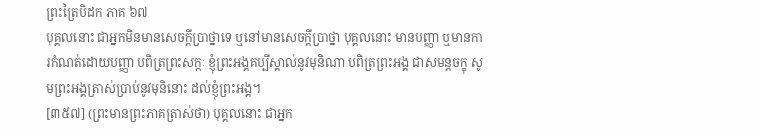ព្រះត្រៃបិដក ភាគ ៦៧
បុគ្គលនោះ ជាអ្នកមិនមានសេចក្តីប្រាថ្នាទេ ឬនៅមានសេចក្តីប្រាថ្នា បុគ្គលនោះ មានបញ្ញា ឬមានការកំណត់ដោយបញ្ញា បពិត្រព្រះសក្កៈ ខ្ញុំព្រះអង្គគប្បីស្គាល់នូវមុនិណា បពិត្រព្រះអង្គ ជាសមន្តចក្ខុ សូមព្រះអង្គត្រាស់ប្រាប់នូវមុនិនោះ ដល់ខ្ញុំព្រះអង្គ។
[៣៥៧] (ព្រះមានព្រះភាគត្រាស់ថា) បុគ្គលនោះ ជាអ្នក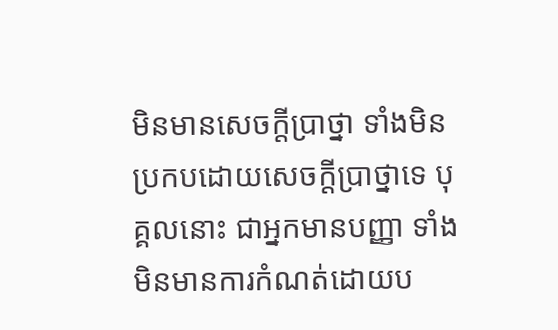មិនមានសេចក្តីប្រាថ្នា ទាំងមិនប្រកបដោយសេចក្តីប្រាថ្នាទេ បុគ្គលនោះ ជាអ្នកមានបញ្ញា ទាំងមិនមានការកំណត់ដោយប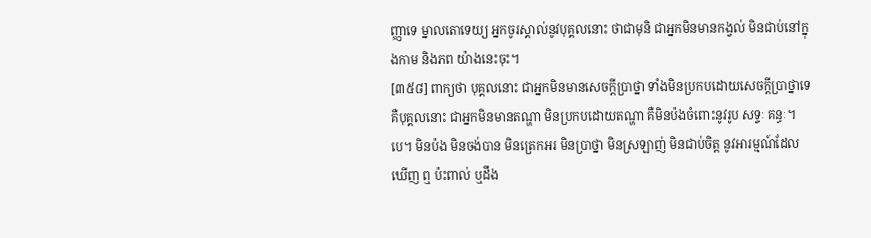ញ្ញាទេ ម្នាលតោទេយ្យ អ្នកចូរស្គាល់នូវបុគ្គលនោះ ថាជាមុនិ ជាអ្នកមិនមានកង្វល់ មិនជាប់នៅក្នុងកាម និងភព យ៉ាងនេះចុះ។
[៣៥៨] ពាក្យថា បុគ្គលនោះ ជាអ្នកមិនមានសេចក្តីប្រាថ្នា ទាំងមិនប្រកបដោយសេចក្តីប្រាថ្នាទេ គឺបុគ្គលនោះ ជាអ្នកមិនមានតណ្ហា មិនប្រកបដោយតណ្ហា គឺមិនប៉ងចំពោះនូវរូប សទ្ទៈ គន្ធៈ។បេ។ មិនប៉ង មិនចង់បាន មិនត្រេកអរ មិនប្រាថ្នា មិនស្រឡាញ់ មិនជាប់ចិត្ត នូវអារម្មណ៍ដែលឃើញ ឮ ប៉ះពាល់ ឬដឹង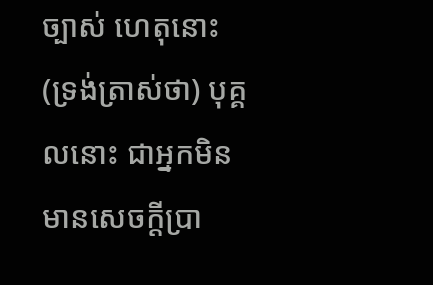ច្បាស់ ហេតុនោះ (ទ្រង់ត្រាស់ថា) បុគ្គលនោះ ជាអ្នកមិនមានសេចក្តីប្រា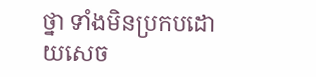ថ្នា ទាំងមិនប្រកបដោយសេច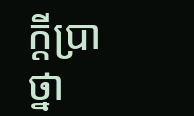ក្តីប្រាថ្នា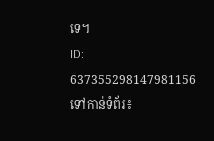ទេ។
ID: 637355298147981156
ទៅកាន់ទំព័រ៖